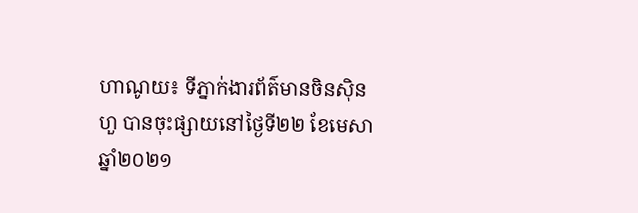ហាណូយ៖ ទីភ្នាក់ងារព័ត៌មានចិនស៊ិនហួ បានចុះផ្សាយនៅថ្ងៃទី២២ ខែមេសា ឆ្នាំ២០២១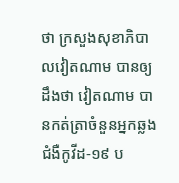ថា ក្រសួងសុខាភិបាលវៀតណាម បានឲ្យដឹងថា វៀតណាម បានកត់ត្រាចំនួនអ្នកឆ្លងជំងឺកូវីដ-១៩ ប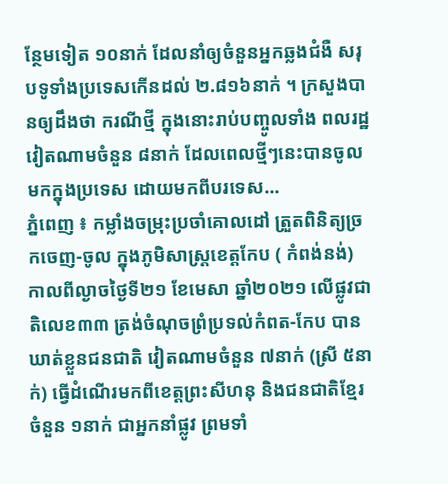ន្ថែមទៀត ១០នាក់ ដែលនាំឲ្យចំនួនអ្នកឆ្លងជំងឺ សរុបទូទាំងប្រទេសកើនដល់ ២.៨១៦នាក់ ។ ក្រសួងបានឲ្យដឹងថា ករណីថ្មី ក្នុងនោះរាប់បញ្ចូលទាំង ពលរដ្ឋវៀតណាមចំនួន ៨នាក់ ដែលពេលថ្មីៗនេះបានចូលមកក្នុងប្រទេស ដោយមកពីបរទេស...
ភ្នំពេញ ៖ កម្លាំងចម្រុះប្រចាំគោលដៅ ត្រួតពិនិត្យច្រកចេញ-ចូល ក្នុងភូមិសាស្ត្រខេត្តកែប ( កំពង់នង់) កាលពីល្ងាចថ្ងៃទី២១ ខែមេសា ឆ្នាំ២០២១ លើផ្លូវជាតិលេខ៣៣ ត្រង់ចំណុចព្រំប្រទល់កំពត-កែប បានឃាត់ខ្លួនជនជាតិ វៀតណាមចំនួន ៧នាក់ (ស្រី ៥នាក់) ធ្វើដំណើរមកពីខេត្តព្រះសីហនុ និងជនជាតិខ្មែរចំនួន ១នាក់ ជាអ្នកនាំផ្លូវ ព្រមទាំ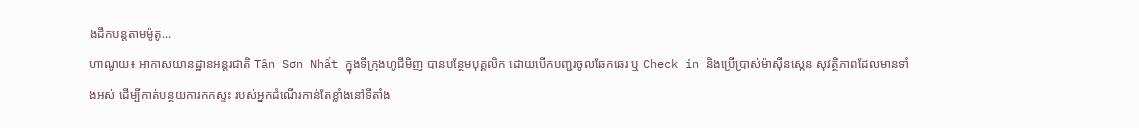ងដឹកបន្តតាមម៉ូតូ...
ហាណូយ៖ អាកាសយានដ្ឋានអន្តរជាតិ Tân Sơn Nhất ក្នុងទីក្រុងហូជីមិញ បានបន្ថែមបុគ្គលិក ដោយបើកបញ្ជរចូលឆែកឆេរ ឬ Check in និងប្រើប្រាស់ម៉ាស៊ីនស្កេន សុវត្ថិភាពដែលមានទាំងអស់ ដើម្បីកាត់បន្ថយការកកស្ទះ របស់អ្នកដំណើរកាន់តែខ្លាំងនៅទីតាំង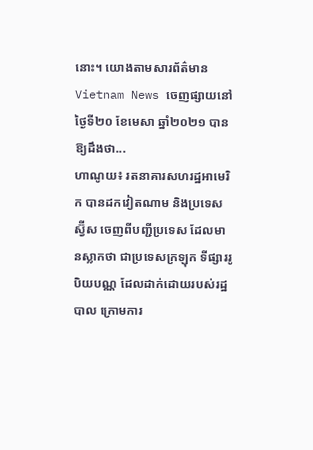នោះ។ យោងតាមសារព័ត៌មាន Vietnam News ចេញផ្សាយនៅថ្ងៃទី២០ ខែមេសា ឆ្នាំ២០២១ បានឱ្យដឹងថា...
ហាណូយ៖ រតនាគារសហរដ្ឋអាមេរិក បានដកវៀតណាម និងប្រទេសស្វ៊ីស ចេញពីបញ្ជីប្រទេស ដែលមានស្លាកថា ជាប្រទេសក្រឡុក ទីផ្សាររូបិយបណ្ណ ដែលដាក់ដោយរបស់រដ្ឋបាល ក្រោមការ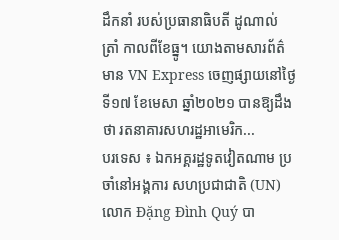ដឹកនាំ របស់ប្រធានាធិបតី ដូណាល់ ត្រាំ កាលពីខែធ្នូ។ យោងតាមសារព័ត៌មាន VN Express ចេញផ្សាយនៅថ្ងៃទី១៧ ខែមេសា ឆ្នាំ២០២១ បានឱ្យដឹងថា រតនាគារសហរដ្ឋអាមេរិក...
បរទេស ៖ ឯកអគ្គរដ្ឋទូតវៀតណាម ប្រចាំនៅអង្គការ សហប្រជាជាតិ (UN) លោក Đặng Đình Quý បា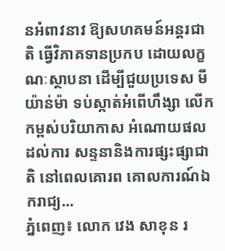នអំពាវនាវ ឱ្យសហគមន៍អន្តរជាតិ ធ្វើវិភាគទានប្រកប ដោយលក្ខណៈស្ថាបនា ដើម្បីជួយប្រទេស មីយ៉ាន់ម៉ា ទប់ស្កាត់អំពើហឹង្សា លើកកម្ពស់បរិយាកាស អំណោយផលដល់ការ សន្ទនានិងការផ្សះផ្សាជាតិ នៅពេលគោរព គោលការណ៍ឯករាជ្យ...
ភ្នំពេញ៖ លោក វេង សាខុន រ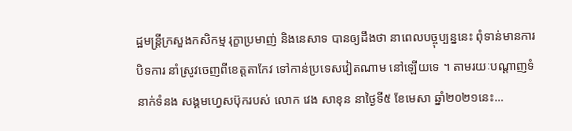ដ្ឋមន្រ្តីក្រសួងកសិកម្ម រុក្ខាប្រមាញ់ និងនេសាទ បានឲ្យដឹងថា នាពេលបច្ចុប្បន្ននេះ ពុំទាន់មានការបិទការ នាំស្រូវចេញពីខេត្តតាកែវ ទៅកាន់ប្រទេសវៀតណាម នៅឡើយទេ ។ តាមរយៈបណ្ដាញទំនាក់ទំនង សង្គមហ្វេសប៊ុករបស់ លោក វេង សាខុន នាថ្ងៃទី៥ ខែមេសា ឆ្នាំ២០២១នេះ...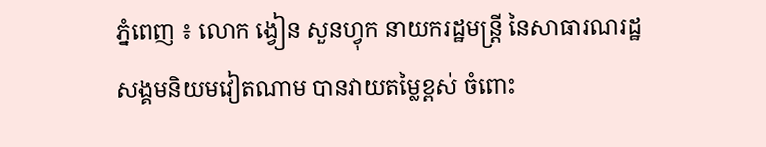ភ្នំពេញ ៖ លោក ង្វៀន សួនហ្វុក នាយករដ្ឋមន្ត្រី នៃសាធារណរដ្ឋ សង្គមនិយមវៀតណាម បានវាយតម្លៃខ្ពស់ ចំពោះ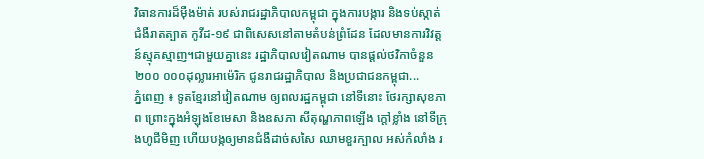វិធានការដ៏ម៉ឺងម៉ាត់ របស់រាជរដ្ឋាភិបាលកម្ពុជា ក្នុងការបង្ការ និងទប់ស្កាត់ជំងឺរាតត្បាត កូវីដ-១៩ ជាពិសេសនៅតាមតំបន់ព្រំដែន ដែលមានការវិវត្តន៍ស្មុគស្មាញ។ជាមួយគ្នានេះ រដ្ឋាភិបាលវៀតណាម បានផ្ដល់ថវិកាចំនួន ២០០ ០០០ដុល្លារអាម៉េរិក ជូនរាជរដ្ឋាភិបាល និងប្រជាជនកម្ពុជា...
ភ្នំពេញ ៖ ទូតខ្មែរនៅវៀតណាម ឲ្យពលរដ្ឋកម្ពុជា នៅទីនោះ ថែរក្សាសុខភាព ព្រោះក្នុងអំឡុងខែមេសា និងឧសភា សីតុណ្ហភាពឡើង ក្តៅខ្លាំង នៅទីក្រុងហូជីមិញ ហើយបង្កឲ្យមានជំងឺដាច់សសៃ ឈាមខួរក្បាល អស់កំលាំង រ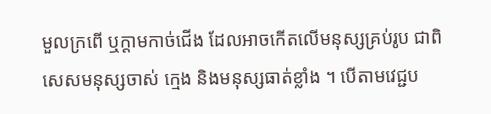មួលក្រពើ ឬក្តាមកាច់ជើង ដែលអាចកើតលើមនុស្សគ្រប់រូប ជាពិសេសមនុស្សចាស់ ក្មេង និងមនុស្សធាត់ខ្លាំង ។ បើតាមវេជ្ជប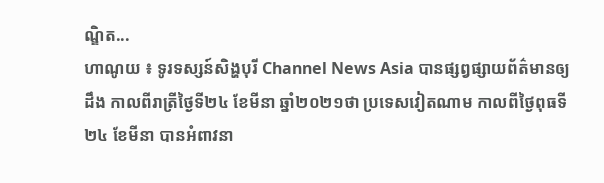ណ្ឌិត...
ហាណូយ ៖ ទូរទស្សន៍សិង្ហបុរី Channel News Asia បានផ្សព្វផ្សាយព័ត៌មានឲ្យដឹង កាលពីរាត្រីថ្ងៃទី២៤ ខែមីនា ឆ្នាំ២០២១ថា ប្រទេសវៀតណាម កាលពីថ្ងៃពុធទី២៤ ខែមីនា បានអំពាវនា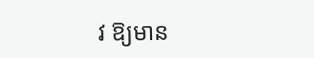វ ឱ្យមាន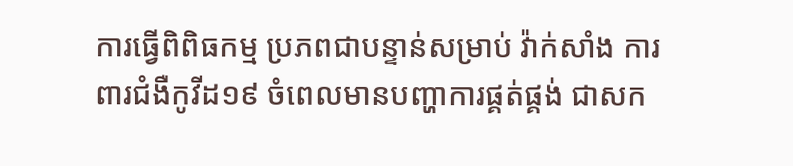ការធ្វើពិពិធកម្ម ប្រភពជាបន្ទាន់សម្រាប់ វ៉ាក់សាំង ការពារជំងឺកូវីដ១៩ ចំពេលមានបញ្ហាការផ្គត់ផ្គង់ ជាសក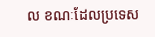ល ខណៈដែលប្រទេស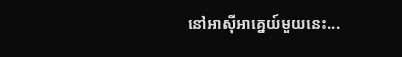នៅអាស៊ីអាគ្នេយ៍មួយនេះ...